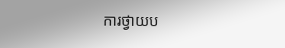ការថ្វាយប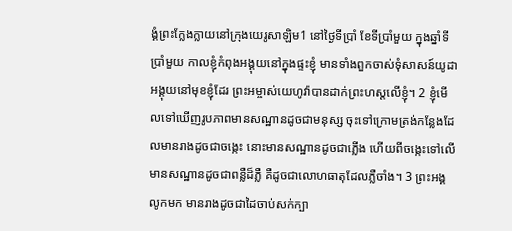ង្គំព្រះក្លែងក្លាយនៅក្រុងយេរូសាឡិម1 នៅថ្ងៃទីប្រាំ ខែទីប្រាំមួយ ក្នុងឆ្នាំទីប្រាំមួយ កាលខ្ញុំកំពុងអង្គុយនៅក្នុងផ្ទះខ្ញុំ មានទាំងពួកចាស់ទុំសាសន៍យូដាអង្គុយនៅមុខខ្ញុំដែរ ព្រះអម្ចាស់យេហូវ៉ាបានដាក់ព្រះហស្តលើខ្ញុំ។ 2 ខ្ញុំមើលទៅឃើញរូបភាពមានសណ្ឋានដូចជាមនុស្ស ចុះទៅក្រោមត្រង់កន្លែងដែលមានរាងដូចជាចង្កេះ នោះមានសណ្ឋានដូចជាភ្លើង ហើយពីចង្កេះទៅលើ មានសណ្ឋានដូចជាពន្លឺដ៏ភ្លឺ គឺដូចជាលោហធាតុដែលភ្លឺចាំង។ 3 ព្រះអង្គលូកមក មានរាងដូចជាដៃចាប់សក់ក្បា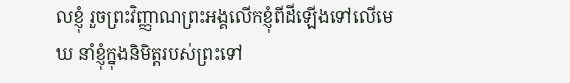លខ្ញុំ រួចព្រះវិញ្ញាណព្រះអង្គលើកខ្ញុំពីដីឡើងទៅលើមេឃ នាំខ្ញុំក្នុងនិមិត្តរបស់ព្រះទៅ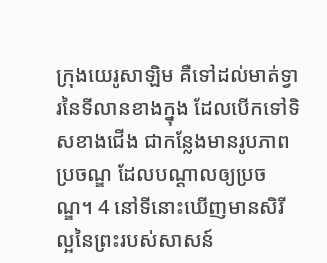ក្រុងយេរូសាឡិម គឺទៅដល់មាត់ទ្វារនៃទីលានខាងក្នុង ដែលបើកទៅទិសខាងជើង ជាកន្លែងមានរូបភាពប្រចណ្ឌ ដែលបណ្ដាលឲ្យប្រចណ្ឌ។ 4 នៅទីនោះឃើញមានសិរីល្អនៃព្រះរបស់សាសន៍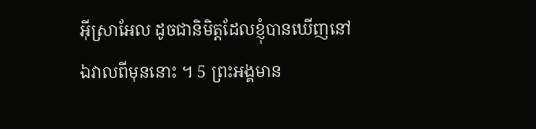អ៊ីស្រាអែល ដូចជានិមិត្តដែលខ្ញុំបានឃើញនៅឯវាលពីមុននោះ ។ 5 ព្រះអង្គមាន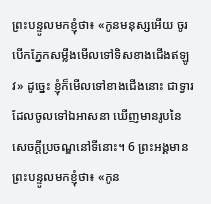ព្រះបន្ទូលមកខ្ញុំថា៖ «កូនមនុស្សអើយ ចូរបើកភ្នែកសម្លឹងមើលទៅទិសខាងជើងឥឡូវ» ដូច្នេះ ខ្ញុំក៏មើលទៅខាងជើងនោះ ជាទ្វារដែលចូលទៅឯអាសនា ឃើញមានរូបនៃសេចក្ដីប្រចណ្ឌនៅទីនោះ។ 6 ព្រះអង្គមានព្រះបន្ទូលមកខ្ញុំថា៖ «កូន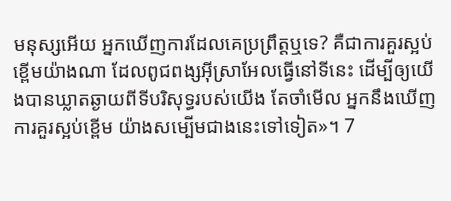មនុស្សអើយ អ្នកឃើញការដែលគេប្រព្រឹត្តឬទេ? គឺជាការគួរស្អប់ខ្ពើមយ៉ាងណា ដែលពូជពង្សអ៊ីស្រាអែលធ្វើនៅទីនេះ ដើម្បីឲ្យយើងបានឃ្លាតឆ្ងាយពីទីបរិសុទ្ធរបស់យើង តែចាំមើល អ្នកនឹងឃើញការគួរស្អប់ខ្ពើម យ៉ាងសម្បើមជាងនេះទៅទៀត»។ 7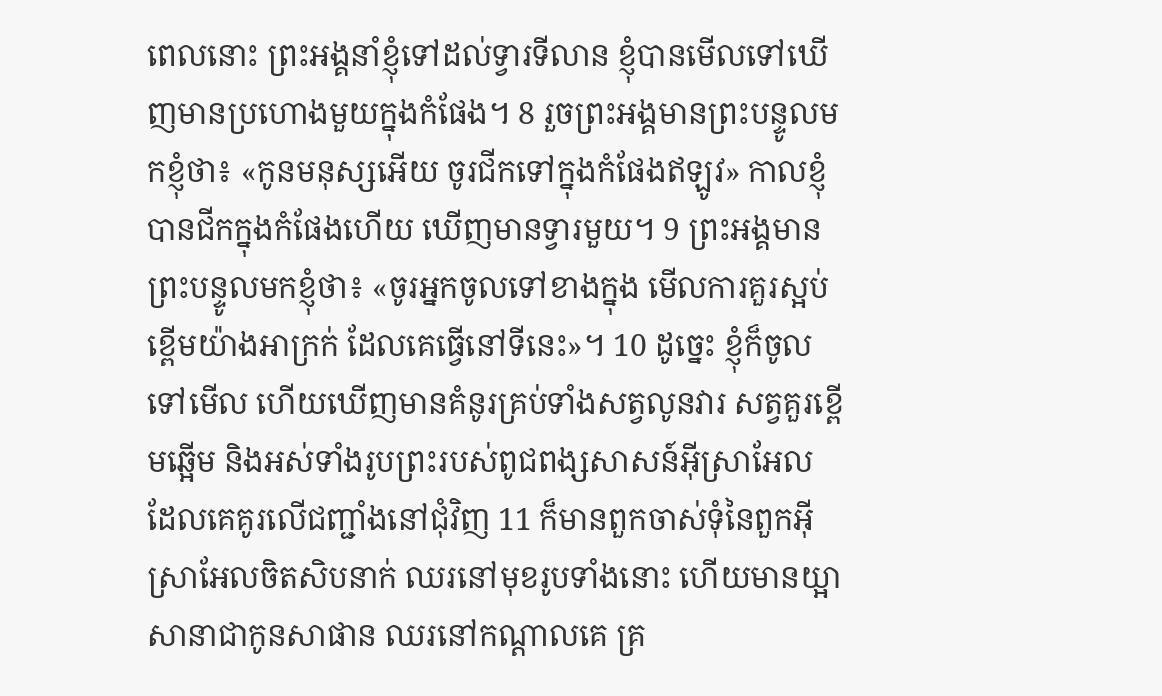ពេលនោះ ព្រះអង្គនាំខ្ញុំទៅដល់ទ្វារទីលាន ខ្ញុំបានមើលទៅឃើញមានប្រហោងមួយក្នុងកំផែង។ 8 រួចព្រះអង្គមានព្រះបន្ទូលមកខ្ញុំថា៖ «កូនមនុស្សអើយ ចូរជីកទៅក្នុងកំផែងឥឡូវ» កាលខ្ញុំបានជីកក្នុងកំផែងហើយ ឃើញមានទ្វារមួយ។ 9 ព្រះអង្គមានព្រះបន្ទូលមកខ្ញុំថា៖ «ចូរអ្នកចូលទៅខាងក្នុង មើលការគួរស្អប់ខ្ពើមយ៉ាងអាក្រក់ ដែលគេធ្វើនៅទីនេះ»។ 10 ដូច្នេះ ខ្ញុំក៏ចូលទៅមើល ហើយឃើញមានគំនូរគ្រប់ទាំងសត្វលូនវារ សត្វគួរខ្ពើមឆ្អើម និងអស់ទាំងរូបព្រះរបស់ពូជពង្សសាសន៍អ៊ីស្រាអែល ដែលគេគូរលើជញ្ជាំងនៅជុំវិញ 11 ក៏មានពួកចាស់ទុំនៃពួកអ៊ីស្រាអែលចិតសិបនាក់ ឈរនៅមុខរូបទាំងនោះ ហើយមានយ្អាសានាជាកូនសាផាន ឈរនៅកណ្ដាលគេ គ្រ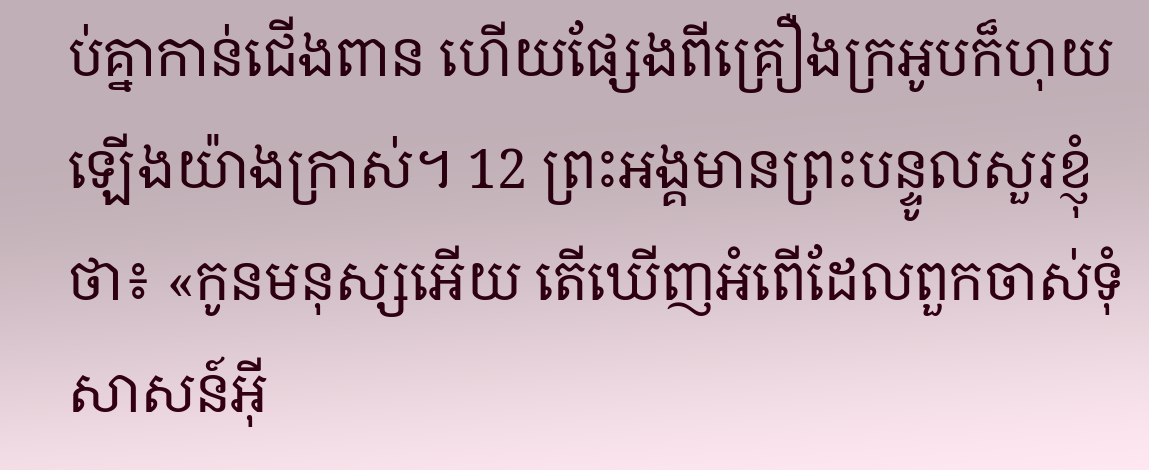ប់គ្នាកាន់ជើងពាន ហើយផ្សែងពីគ្រឿងក្រអូបក៏ហុយឡើងយ៉ាងក្រាស់។ 12 ព្រះអង្គមានព្រះបន្ទូលសួរខ្ញុំថា៖ «កូនមនុស្សអើយ តើឃើញអំពើដែលពួកចាស់ទុំសាសន៍អ៊ី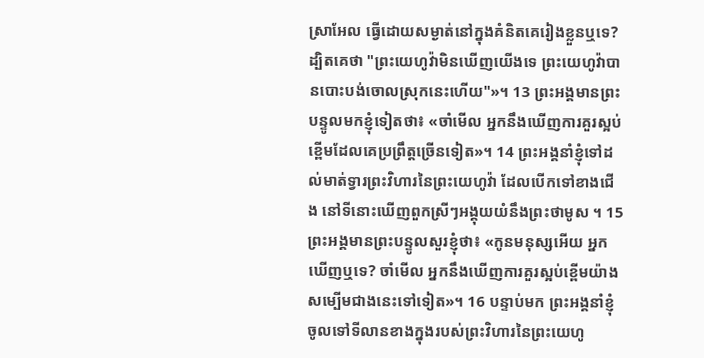ស្រាអែល ធ្វើដោយសម្ងាត់នៅក្នុងគំនិតគេរៀងខ្លួនឬទេ? ដ្បិតគេថា "ព្រះយេហូវ៉ាមិនឃើញយើងទេ ព្រះយេហូវ៉ាបានបោះបង់ចោលស្រុកនេះហើយ"»។ 13 ព្រះអង្គមានព្រះបន្ទូលមកខ្ញុំទៀតថា៖ «ចាំមើល អ្នកនឹងឃើញការគួរស្អប់ខ្ពើមដែលគេប្រព្រឹត្តច្រើនទៀត»។ 14 ព្រះអង្គនាំខ្ញុំទៅដល់មាត់ទ្វារព្រះវិហារនៃព្រះយេហូវ៉ា ដែលបើកទៅខាងជើង នៅទីនោះឃើញពួកស្រីៗអង្គុយយំនឹងព្រះថាមូស ។ 15 ព្រះអង្គមានព្រះបន្ទូលសួរខ្ញុំថា៖ «កូនមនុស្សអើយ អ្នកឃើញឬទេ? ចាំមើល អ្នកនឹងឃើញការគួរស្អប់ខ្ពើមយ៉ាងសម្បើមជាងនេះទៅទៀត»។ 16 បន្ទាប់មក ព្រះអង្គនាំខ្ញុំចូលទៅទីលានខាងក្នុងរបស់ព្រះវិហារនៃព្រះយេហូ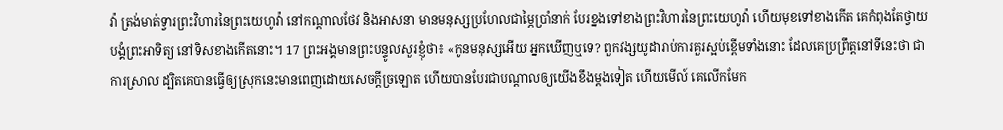វ៉ា ត្រង់មាត់ទ្វារព្រះវិហារនៃព្រះយេហូវ៉ា នៅកណ្ដាលថែវ និងអាសនា មានមនុស្សប្រហែលជាម្ភៃប្រាំនាក់ បែរខ្នងទៅខាងព្រះវិហារនៃព្រះយេហូវ៉ា ហើយមុខទៅខាងកើត គេកំពុងតែថ្វាយបង្គំព្រះអាទិត្យ នៅទិសខាងកើតនោះ។ 17 ព្រះអង្គមានព្រះបន្ទូលសួរខ្ញុំថា៖ «កូនមនុស្សអើយ អ្នកឃើញឬទេ? ពួកវង្សយូដារាប់ការគួរស្អប់ខ្ពើមទាំងនោះ ដែលគេប្រព្រឹត្តនៅទីនេះថា ជាការស្រាល ដ្បិតគេបានធ្វើឲ្យស្រុកនេះមានពេញដោយសេចក្ដីច្រឡោត ហើយបានបែរជាបណ្ដាលឲ្យយើងខឹងម្តងទៀត ហើយមើល៍ គេលើកមែក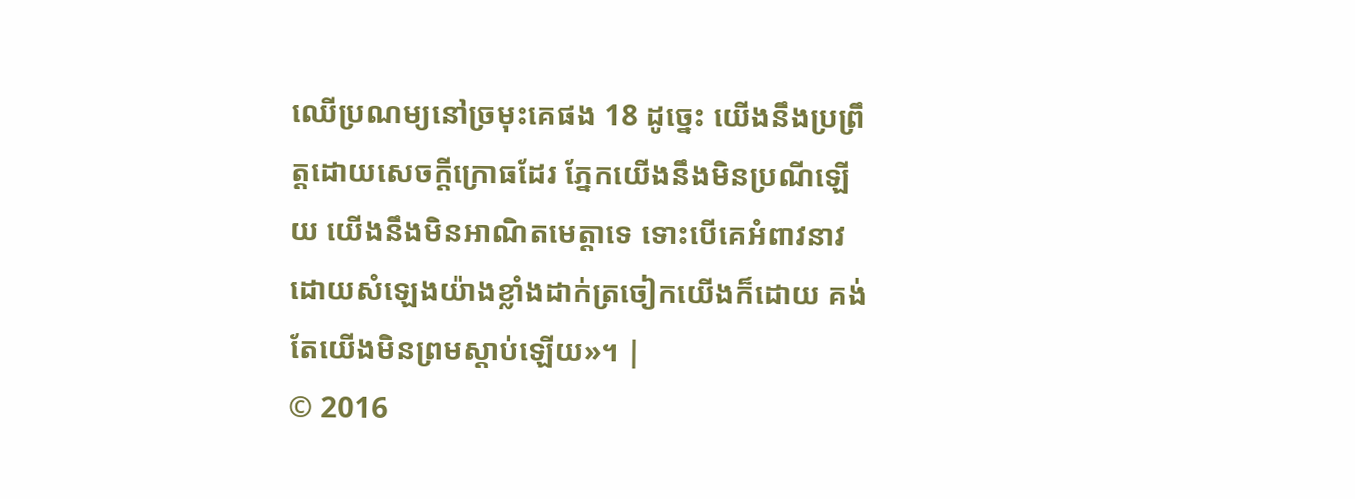ឈើប្រណម្យនៅច្រមុះគេផង 18 ដូច្នេះ យើងនឹងប្រព្រឹត្តដោយសេចក្ដីក្រោធដែរ ភ្នែកយើងនឹងមិនប្រណីឡើយ យើងនឹងមិនអាណិតមេត្តាទេ ទោះបើគេអំពាវនាវ ដោយសំឡេងយ៉ាងខ្លាំងដាក់ត្រចៀកយើងក៏ដោយ គង់តែយើងមិនព្រមស្តាប់ឡើយ»។ |
© 2016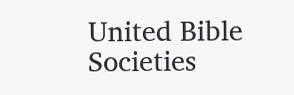United Bible Societies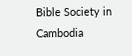Bible Society in Cambodia